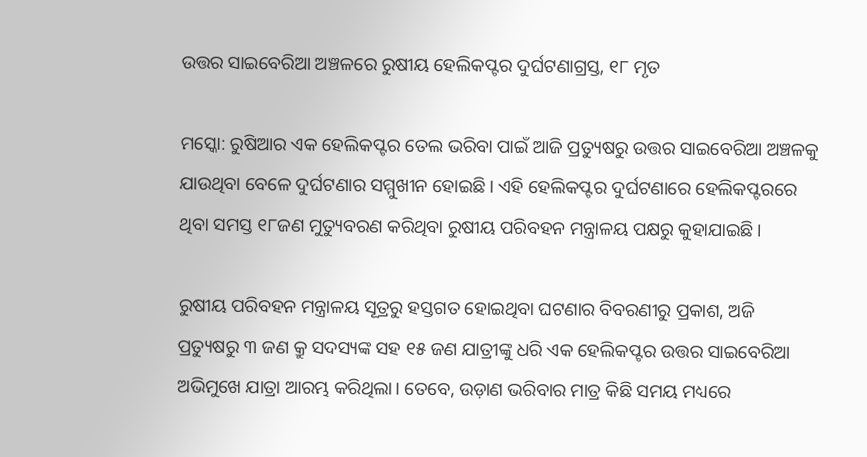ଉତ୍ତର ସାଇବେରିଆ ଅଞ୍ଚଳରେ ରୁଷୀୟ ହେଲିକପ୍ଟର ଦୁର୍ଘଟଣାଗ୍ରସ୍ତ, ୧୮ ମୃତ

ମସ୍କୋ: ରୁଷିଆର ଏକ ହେଲିକପ୍ଟର ତେଲ ଭରିବା ପାଇଁ ଆଜି ପ୍ରତ୍ୟୁଷରୁ ଉତ୍ତର ସାଇବେରିଆ ଅଞ୍ଚଳକୁ ଯାଉଥିବା ବେଳେ ଦୁର୍ଘଟଣାର ସମ୍ମୁଖୀନ ହୋଇଛି। ଏହି ହେଲିକପ୍ଟର ଦୁର୍ଘଟଣାରେ ହେଲିକପ୍ଟରରେ ଥିବା ସମସ୍ତ ୧୮ଜଣ ମୁତ୍ୟୁବରଣ କରିଥିବା ରୁଷୀୟ ପରିବହନ ମନ୍ତ୍ରାଳୟ ପକ୍ଷରୁ କୁହାଯାଇଛି।

ରୁଷୀୟ ପରିବହନ ମନ୍ତ୍ରାଳୟ ସୂତ୍ରରୁ ହସ୍ତଗତ ହୋଇଥିବା ଘଟଣାର ବିବରଣୀରୁ ପ୍ରକାଶ, ଅଜି ପ୍ରତ୍ୟୁଷରୁ ୩ ଜଣ କ୍ରୁ ସଦସ୍ୟଙ୍କ ସହ ୧୫ ଜଣ ଯାତ୍ରୀଙ୍କୁ ଧରି ଏକ ହେଲିକପ୍ଟର ଉତ୍ତର ସାଇବେରିଆ ଅଭିମୁଖେ ଯାତ୍ରା ଆରମ୍ଭ କରିଥିଲା। ତେବେ, ଉଡ଼ାଣ ଭରିବାର ମାତ୍ର କିଛି ସମୟ ମଧ୍ୟରେ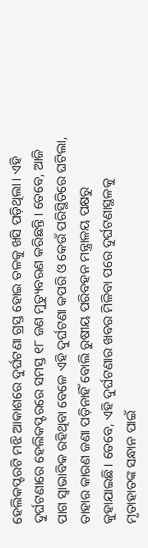ହେଲିକପ୍ଟରଟି ମଝି ଆକାଶରେ ଦୁର୍ଘଟଣା ଗ୍ରସ୍ତ ହୋଇ ତଳକୁ ଖସି ପଡ଼ିଥିଲା। ଏହି ଦୁର୍ଘଟଣାରେ ହେଲିକପ୍ଟରରେ ସମସ୍ତ ୧୮ ଜଣ ମୁତ୍ୟୁବରଣ କରିଛନ୍ତି। ତେବେ, ଆଜି ପାଗ ସ୍ୱାଭାବିକ ରହିଥିବା ବେଳେ ଏହି ଦୁର୍ଘଟଣା କପରି ଓ କେଉଁ ପରିସ୍ଥିତିରେ ଘଟିଲା, ତାହାର କାରଣ ଜଣା ପଡ଼ିନାହିଁ ବୋଲି ରୁଷୀୟ ପରିବହନ ମନ୍ତ୍ରାଳୟ ପକ୍ଷରୁ କୁହାଯାଇଛି। ତେବେ, ଏହି ଦୁର୍ଘଟଣାର ଖବର ମିଳିବା ପରେ ଦୁର୍ଘଟଣାସ୍ଥଳକୁ ମୃତାହାତଙ୍କ ସନ୍ଧାନ ପାଇଁ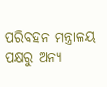ପରିବହନ ମନ୍ତ୍ରାଳୟ ପକ୍ଷରୁ ଅନ୍ୟ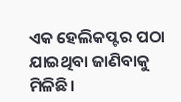ଏକ ହେଲିକପ୍ଟର ପଠା ଯାଇଥିବା ଜାଣିବାକୁ ମିଳିଛି।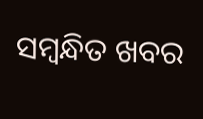ସମ୍ବନ୍ଧିତ ଖବର